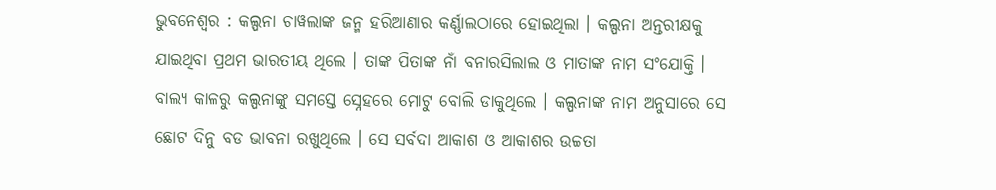ଭୁବନେଶ୍ୱର : କଲ୍ପନା ଚାୱଲାଙ୍କ ଜନ୍ମ ହରିଆଣାର କର୍ଣ୍ଣାଲଠାରେ ହୋଇଥିଲା । କଲ୍ପନା ଅନ୍ତରୀକ୍ଷକୁ ଯାଇଥିବା ପ୍ରଥମ ଭାରତୀୟ ଥିଲେ । ତାଙ୍କ ପିତାଙ୍କ ନାଁ ବନାରସିଲାଲ ଓ ମାତାଙ୍କ ନାମ ସଂଯୋକ୍ତି । ବାଲ୍ୟ କାଳରୁ କଲ୍ପନାଙ୍କୁ ସମସ୍ତେ ସ୍ନେହରେ ମୋଟୁ ବୋଲି ଡାକୁଥିଲେ । କଲ୍ପନାଙ୍କ ନାମ ଅନୁସାରେ ସେ ଛୋଟ ଦିନୁ ବଡ ଭାବନା ରଖୁଥିଲେ । ସେ ସର୍ବଦା ଆକାଶ ଓ ଆକାଶର ଉଚ୍ଚତା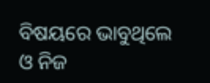ବିଷୟରେ ଭାବୁଥିଲେ ଓ ନିଜ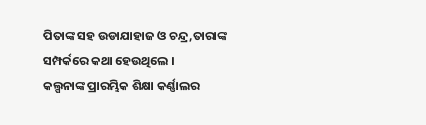ପିତାଙ୍କ ସହ ଉଡାଯାହାଜ ଓ ଚନ୍ଦ୍ର,ତାରାଙ୍କ ସମ୍ପର୍କରେ କଥା ହେଉଥିଲେ ।
କଲ୍ପନାଙ୍କ ପ୍ରାରମ୍ଭିକ ଶିକ୍ଷା କର୍ଣ୍ଣାଲର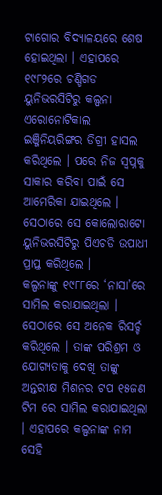ଟାଗୋର ବିଦ୍ୟାଳୟରେ ଶେଷ ହୋଇଥିଲା । ଏହାପରେ ୧୯୮୨ରେ ଚଣ୍ଡିଗଡ ୟୁନିଭରସିଟିରୁ କଲ୍ପନା ଏରୋନୋଟିକାଲ ଇଞ୍ଜିନିୟରିଙ୍ଗର ଡିଗ୍ରୀ ହାସଲ କରିଥିଲେ । ପରେ ନିଜ ସ୍ୱପ୍ନକୁ ସାକାର କରିବା ପାଇଁ ସେ ଆମେରିକା ଯାଇଥିଲେ । ସେଠାରେ ସେ କୋଲୋରାଟୋ ୟୁନିଭରସିଟିରୁ ପିଏଚଡି ଉପାଧୀ ପ୍ରାପ୍ତ କରିଥିଲେ ।
କଲ୍ପନାଙ୍କୁ ୧୯୮୮ରେ ‘ନାସା’ରେ ସାମିଲ କରାଯାଇଥିଲା । ସେଠାରେ ସେ ଅନେକ ରିସର୍ଚ୍ଚ କରିଥିଲେ । ତାଙ୍କ ପରିଶ୍ରମ ଓ ଯୋଗ୍ୟତାକୁ ଦେଖି ତାଙ୍କୁ ଅନ୍ତରୀକ୍ଷ ମିଶନର ଟପ ୧୫ଜଣ ଟିମ ରେ ସାମିଲ କରାଯାଇଥିଲା । ଏହାପରେ କଲ୍ପନାଙ୍କ ନାମ ସେହି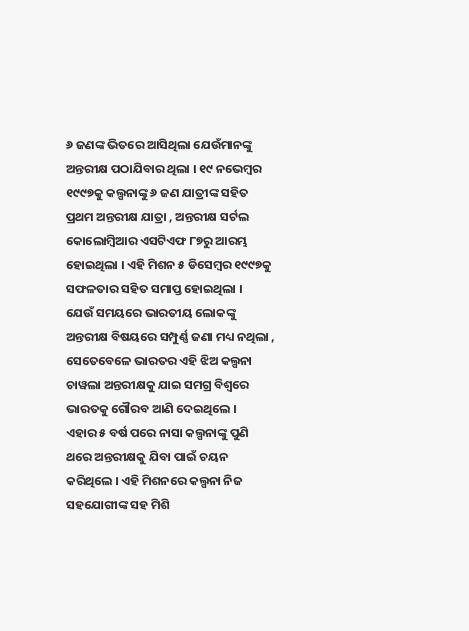୬ ଜଣଙ୍କ ଭିତରେ ଆସିଥିଲା ଯେଉଁମାନଙ୍କୁ ଅନ୍ତରୀକ୍ଷ ପଠାଯିବାର ଥିଲା । ୧୯ ନଭେମ୍ବର ୧୯୯୭କୁ କଲ୍ପନାଙ୍କୁ ୬ ଜଣ ଯାତ୍ରୀଙ୍କ ସହିତ ପ୍ରଥମ ଅନ୍ତରୀକ୍ଷ ଯାତ୍ରା , ଅନ୍ତରୀକ୍ଷ ସର୍ଟଲ କୋଲୋମ୍ବିଆର ଏସଟିଏଫ ୮୭ରୁ ଆରମ୍ଭ ହୋଇଥିଲା । ଏହି ମିଶନ ୫ ଡିସେମ୍ବର ୧୯୯୭କୁ ସଫଳତାର ସହିତ ସମାପ୍ତ ହୋଇଥିଲା ।
ଯେଉଁ ସମୟରେ ଭାରତୀୟ ଲୋକଙ୍କୁ ଅନ୍ତରୀକ୍ଷ ବିଷୟରେ ସମ୍ପୁର୍ଣ୍ଣ ଜଣା ମଧ୍ୟ ନଥିଲା , ସେତେବେଳେ ଭାରତର ଏହି ଝିଅ କଲ୍ପନା ଚାୱଲା ଅନ୍ତରୀକ୍ଷକୁ ଯାଇ ସମଗ୍ର ବିଶ୍ୱରେ ଭାରତକୁ ଗୌରବ ଆଣି ଦେଇଥିଲେ ।
ଏହାର ୫ ବର୍ଷ ପରେ ନାସା କଲ୍ପନାଙ୍କୁ ପୁଣି ଥରେ ଅନ୍ତରୀକ୍ଷକୁ ଯିବା ପାଇଁ ଚୟନ କରିଥିଲେ । ଏହି ମିଶନରେ କଲ୍ପନା ନିଜ ସହଯୋଗୀଙ୍କ ସହ ମିଶି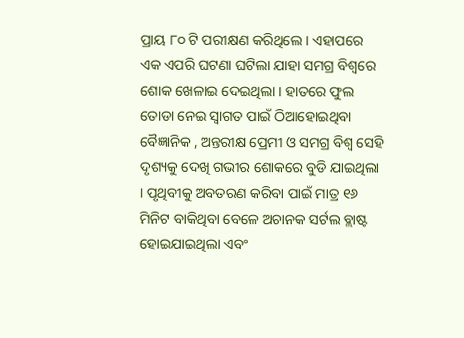ପ୍ରାୟ ୮୦ ଟି ପରୀକ୍ଷଣ କରିଥିଲେ । ଏହାପରେ ଏକ ଏପରି ଘଟଣା ଘଟିଲା ଯାହା ସମଗ୍ର ବିଶ୍ୱରେ ଶୋକ ଖେଳାଇ ଦେଇଥିଲା । ହାତରେ ଫୁଲ ତୋଡା ନେଇ ସ୍ୱାଗତ ପାଇଁ ଠିଆହୋଇଥିବା ବୈଜ୍ଞାନିକ , ଅନ୍ତରୀକ୍ଷ ପ୍ରେମୀ ଓ ସମଗ୍ର ବିଶ୍ୱ ସେହି ଦୃଶ୍ୟକୁ ଦେଖି ଗଭୀର ଶୋକରେ ବୁଡି ଯାଇଥିଲା । ପୃଥିବୀକୁ ଅବତରଣ କରିବା ପାଇଁ ମାତ୍ର ୧୬ ମିନିଟ ବାକିଥିବା ବେଳେ ଅଚାନକ ସର୍ଟଲ ବ୍ଲାଷ୍ଟ ହୋଇଯାଇଥିଲା ଏବଂ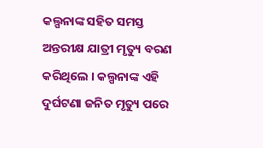କଲ୍ପନାଙ୍କ ସହିତ ସମସ୍ତ ଅନ୍ତରୀକ୍ଷ ଯାତ୍ରୀ ମୃତ୍ୟୁ ବରଣ କରିଥିଲେ । କଲ୍ପନାଙ୍କ ଏହି ଦୁର୍ଘଟଣା ଜନିତ ମୃତ୍ୟୁ ପରେ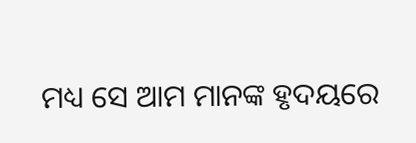ମଧ୍ୟ ସେ ଆମ ମାନଙ୍କ ହୃଦୟରେ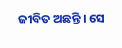ଜୀବିତ ଅଛନ୍ତି । ସେ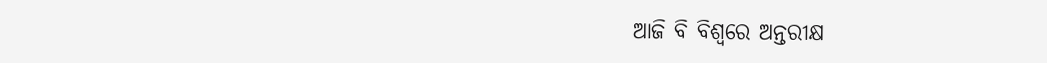ଆଜି ବି ବିଶ୍ୱରେ ଅନ୍ତରୀକ୍ଷ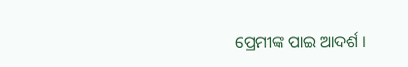ପ୍ରେମୀଙ୍କ ପାଇ ଆଦର୍ଶ ।